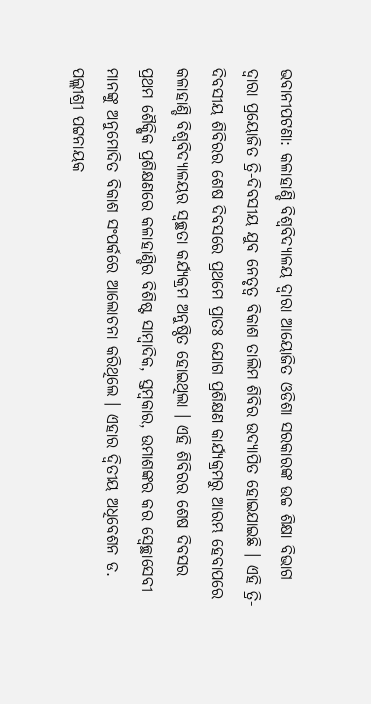ଭବାନୀପଟଣା: କଳାହାଣ୍ଡି ବିଶ୍ୱବିଦ୍ୟାଳୟ ଦ୍ୱାରା ଆୟୋଜିତ ଓଡିଶା ସରକାରଙ୍କ ଉଚ୍ଚ ଶିକ୍ଷା ବିଭାଗ ଦ୍ୱାରା ପ୍ରୟୋଜିତ ତ୍ରି-ଦିବସୀୟ ଯୁବ ନେତୃତ୍ୱ ବିକାଶ ତାଲିମ ଶିବିର ଉଦ୍ଯାପିତ ହୋଇଯାଇଛି । ଏହି ତ୍ରି-ଦିବସୀୟ ଶିବିରର ଶେଷ ଦିବସରେ ପ୍ରଥମେ ପ୍ରାତଃ ଯୋଗ ପ୍ରଶିକ୍ଷଣ କାର୍ଯ୍ୟକ୍ରମରୁ ଆରମ୍ଭ ହେବାପରେ କଳାହାଣ୍ଡି ବିଶ୍ୱବିଦ୍ୟାଳୟର ସ୍ୱଚ୍ଛତା କର୍ଯ୍ୟକ୍ରମ ଅନୁଷ୍ଠିତ ହୋଇଥିଲା । ଏହି ଶିବିରର ଶେଷ ଦିବସର ପ୍ରଥମ ଶୈକ୍ଷିକ ପ୍ରଶିକ୍ଷଣରେ କଳାହାଣ୍ଡିର ବିଶିଷ୍ଟ ସାମ୍ବାଦିକ, ସ୍ତମ୍ବକାର, ଉମାଶଙ୍କର କର ସ୍ୱେଚ୍ଛାସେବୀ ମାନଙ୍କୁ ଅନୁମୋଦିତ ବିକାଶ ସଂପର୍କରେ ଆଲୋଚନା କରିଥିଲେ । ଏହାର ଦ୍ୱିତୀୟ ଅଧିବେଶନ ଡ. ପଲ୍ଲୀଶ୍ରୀ ପଟ୍ଟନାୟକ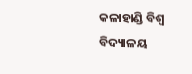କଳାହାଣ୍ଡି ବିଶ୍ୱ ବିଦ୍ୟାଳୟ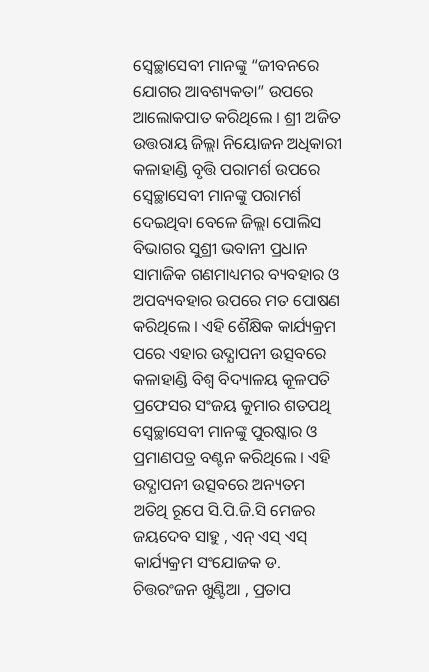ସ୍ୱେଚ୍ଛାସେବୀ ମାନଙ୍କୁ “ଜୀବନରେ ଯୋଗର ଆବଶ୍ୟକତା” ଉପରେ ଆଲୋକପାତ କରିଥିଲେ । ଶ୍ରୀ ଅଜିତ ଉତ୍ତରାୟ ଜିଲ୍ଲା ନିୟୋଜନ ଅଧିକାରୀ କଳାହାଣ୍ଡି ବୃତ୍ତି ପରାମର୍ଶ ଉପରେ ସ୍ୱେଚ୍ଛାସେବୀ ମାନଙ୍କୁ ପରାମର୍ଶ ଦେଇଥିବା ବେଳେ ଜିଲ୍ଲା ପୋଲିସ ବିଭାଗର ସୁଶ୍ରୀ ଭବାନୀ ପ୍ରଧାନ ସାମାଜିକ ଗଣମାଧ୍ୟମର ବ୍ୟବହାର ଓ ଅପବ୍ୟବହାର ଉପରେ ମତ ପୋଷଣ କରିଥିଲେ । ଏହି ଶୈକ୍ଷିକ କାର୍ଯ୍ୟକ୍ରମ ପରେ ଏହାର ଉଦ୍ଯାପନୀ ଉତ୍ସବରେ କଳାହାଣ୍ଡି ବିଶ୍ୱ ବିଦ୍ୟାଳୟ କୂଳପତି ପ୍ରଫେସର ସଂଜୟ କୁମାର ଶତପଥି ସ୍ୱେଚ୍ଛାସେବୀ ମାନଙ୍କୁ ପୁରଷ୍କାର ଓ ପ୍ରମାଣପତ୍ର ବଣ୍ଟନ କରିଥିଲେ । ଏହି ଉଦ୍ଯାପନୀ ଉତ୍ସବରେ ଅନ୍ୟତମ ଅତିଥି ରୂପେ ସି.ପି.ଜି.ସି ମେଜର ଜୟଦେବ ସାହୁ , ଏନ୍ ଏସ୍ ଏସ୍ କାର୍ଯ୍ୟକ୍ରମ ସଂଯୋଜକ ଡ. ଚିତ୍ତରଂଜନ ଖୁଣ୍ଟିଆ , ପ୍ରତାପ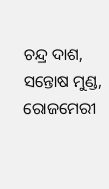ଚନ୍ଦ୍ର ଦାଶ, ସନ୍ତୋଷ ମୁଣ୍ଡ, ରୋଜମେରୀ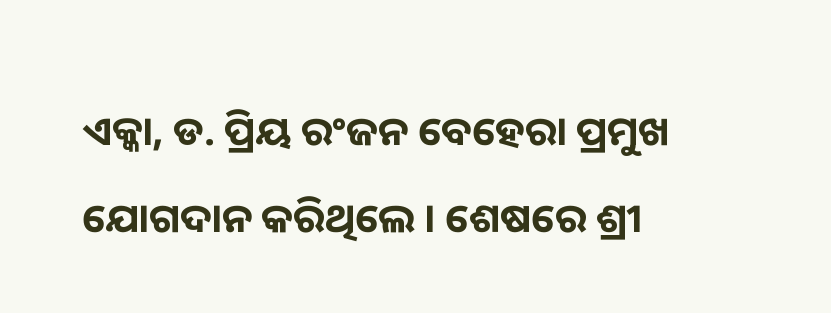ଏକ୍କା, ଡ. ପ୍ରିୟ ରଂଜନ ବେହେରା ପ୍ରମୁଖ ଯୋଗଦାନ କରିଥିଲେ । ଶେଷରେ ଶ୍ରୀ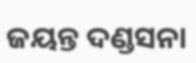ଜୟନ୍ତ ଦଣ୍ଡସନା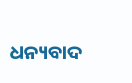ଧନ୍ୟବାଦ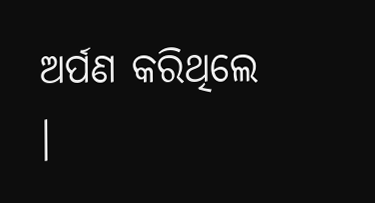ଅର୍ପଣ କରିଥିଲେ ।